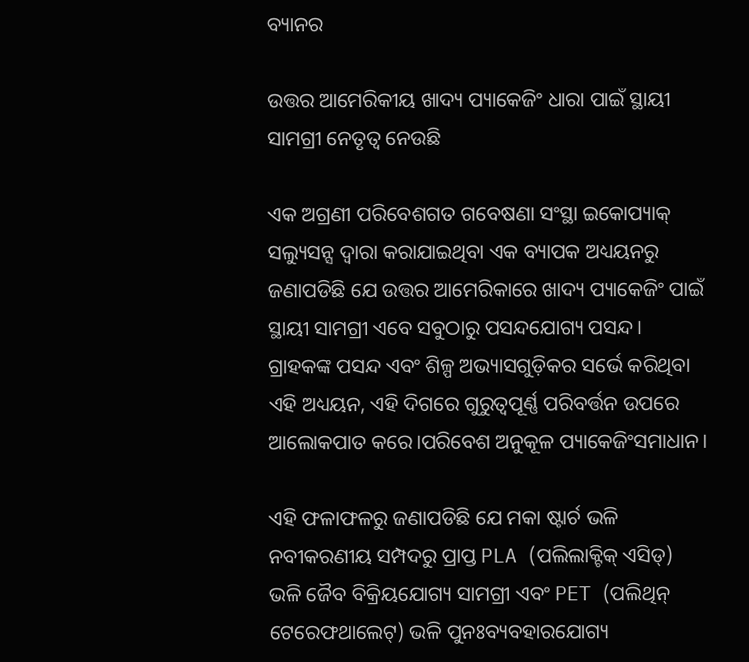ବ୍ୟାନର

ଉତ୍ତର ଆମେରିକୀୟ ଖାଦ୍ୟ ପ୍ୟାକେଜିଂ ଧାରା ପାଇଁ ସ୍ଥାୟୀ ସାମଗ୍ରୀ ନେତୃତ୍ୱ ନେଉଛି

ଏକ ଅଗ୍ରଣୀ ପରିବେଶଗତ ଗବେଷଣା ସଂସ୍ଥା ଇକୋପ୍ୟାକ୍ ସଲ୍ୟୁସନ୍ସ ଦ୍ୱାରା କରାଯାଇଥିବା ଏକ ବ୍ୟାପକ ଅଧ୍ୟୟନରୁ ଜଣାପଡିଛି ଯେ ଉତ୍ତର ଆମେରିକାରେ ଖାଦ୍ୟ ପ୍ୟାକେଜିଂ ପାଇଁ ସ୍ଥାୟୀ ସାମଗ୍ରୀ ଏବେ ସବୁଠାରୁ ପସନ୍ଦଯୋଗ୍ୟ ପସନ୍ଦ। ଗ୍ରାହକଙ୍କ ପସନ୍ଦ ଏବଂ ଶିଳ୍ପ ଅଭ୍ୟାସଗୁଡ଼ିକର ସର୍ଭେ କରିଥିବା ଏହି ଅଧ୍ୟୟନ, ଏହି ଦିଗରେ ଗୁରୁତ୍ୱପୂର୍ଣ୍ଣ ପରିବର୍ତ୍ତନ ଉପରେ ଆଲୋକପାତ କରେ।ପରିବେଶ ଅନୁକୂଳ ପ୍ୟାକେଜିଂସମାଧାନ।

ଏହି ଫଳାଫଳରୁ ଜଣାପଡିଛି ଯେ ମକା ଷ୍ଟାର୍ଚ ଭଳି ନବୀକରଣୀୟ ସମ୍ପଦରୁ ପ୍ରାପ୍ତ PLA (ପଲିଲାକ୍ଟିକ୍ ଏସିଡ୍) ଭଳି ଜୈବ ବିକ୍ରିୟଯୋଗ୍ୟ ସାମଗ୍ରୀ ଏବଂ PET (ପଲିଥିନ୍ ଟେରେଫଥାଲେଟ୍) ଭଳି ପୁନଃବ୍ୟବହାରଯୋଗ୍ୟ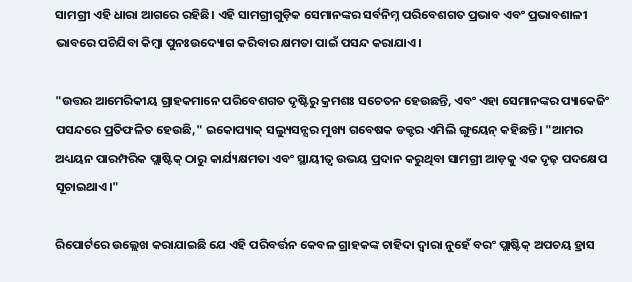ସାମଗ୍ରୀ ଏହି ଧାରା ଆଗରେ ରହିଛି। ଏହି ସାମଗ୍ରୀଗୁଡ଼ିକ ସେମାନଙ୍କର ସର୍ବନିମ୍ନ ପରିବେଶଗତ ପ୍ରଭାବ ଏବଂ ପ୍ରଭାବଶାଳୀ ଭାବରେ ପଚିଯିବା କିମ୍ବା ପୁନଃଉଦ୍ୟୋଗ କରିବାର କ୍ଷମତା ପାଇଁ ପସନ୍ଦ କରାଯାଏ।

"ଉତ୍ତର ଆମେରିକୀୟ ଗ୍ରାହକମାନେ ପରିବେଶଗତ ଦୃଷ୍ଟିରୁ କ୍ରମଶଃ ସଚେତନ ହେଉଛନ୍ତି, ଏବଂ ଏହା ସେମାନଙ୍କର ପ୍ୟାକେଜିଂ ପସନ୍ଦରେ ପ୍ରତିଫଳିତ ହେଉଛି," ଇକୋପ୍ୟାକ୍ ସଲ୍ୟୁସନ୍ସର ମୁଖ୍ୟ ଗବେଷକ ଡକ୍ଟର ଏମିଲି ଙ୍ଗୁୟେନ୍ କହିଛନ୍ତି। "ଆମର ଅଧ୍ୟୟନ ପାରମ୍ପରିକ ପ୍ଲାଷ୍ଟିକ୍ ଠାରୁ କାର୍ଯ୍ୟକ୍ଷମତା ଏବଂ ସ୍ଥାୟୀତ୍ୱ ଉଭୟ ପ୍ରଦାନ କରୁଥିବା ସାମଗ୍ରୀ ଆଡ଼କୁ ଏକ ଦୃଢ଼ ପଦକ୍ଷେପ ସୂଚାଇଥାଏ।"

ରିପୋର୍ଟରେ ଉଲ୍ଲେଖ କରାଯାଇଛି ଯେ ଏହି ପରିବର୍ତ୍ତନ କେବଳ ଗ୍ରାହକଙ୍କ ଚାହିଦା ଦ୍ୱାରା ନୁହେଁ ବରଂ ପ୍ଲାଷ୍ଟିକ୍ ଅପଚୟ ହ୍ରାସ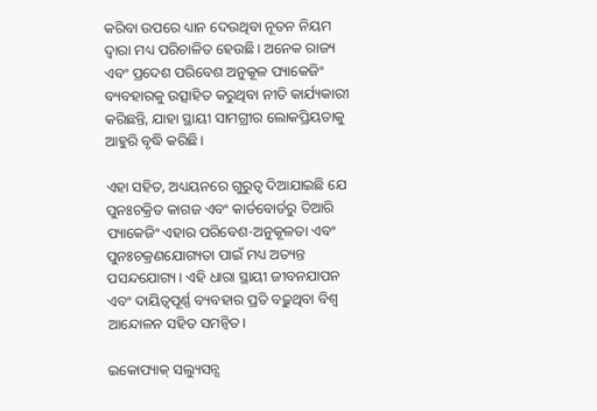କରିବା ଉପରେ ଧ୍ୟାନ ଦେଉଥିବା ନୂତନ ନିୟମ ଦ୍ୱାରା ମଧ୍ୟ ପରିଚାଳିତ ହେଉଛି। ଅନେକ ରାଜ୍ୟ ଏବଂ ପ୍ରଦେଶ ପରିବେଶ ଅନୁକୂଳ ପ୍ୟାକେଜିଂ ବ୍ୟବହାରକୁ ଉତ୍ସାହିତ କରୁଥିବା ନୀତି କାର୍ଯ୍ୟକାରୀ କରିଛନ୍ତି, ଯାହା ସ୍ଥାୟୀ ସାମଗ୍ରୀର ଲୋକପ୍ରିୟତାକୁ ଆହୁରି ବୃଦ୍ଧି କରିଛି।

ଏହା ସହିତ, ଅଧ୍ୟୟନରେ ଗୁରୁତ୍ୱ ଦିଆଯାଇଛି ଯେ ପୁନଃଚକ୍ରିତ କାଗଜ ଏବଂ କାର୍ଡବୋର୍ଡରୁ ତିଆରି ପ୍ୟାକେଜିଂ ଏହାର ପରିବେଶ-ଅନୁକୂଳତା ଏବଂ ପୁନଃଚକ୍ରଣଯୋଗ୍ୟତା ପାଇଁ ମଧ୍ୟ ଅତ୍ୟନ୍ତ ପସନ୍ଦଯୋଗ୍ୟ। ଏହି ଧାରା ସ୍ଥାୟୀ ଜୀବନଯାପନ ଏବଂ ଦାୟିତ୍ୱପୂର୍ଣ୍ଣ ବ୍ୟବହାର ପ୍ରତି ବଢ଼ୁଥିବା ବିଶ୍ୱ ଆନ୍ଦୋଳନ ସହିତ ସମନ୍ୱିତ।

ଇକୋପ୍ୟାକ୍ ସଲ୍ୟୁସନ୍ସ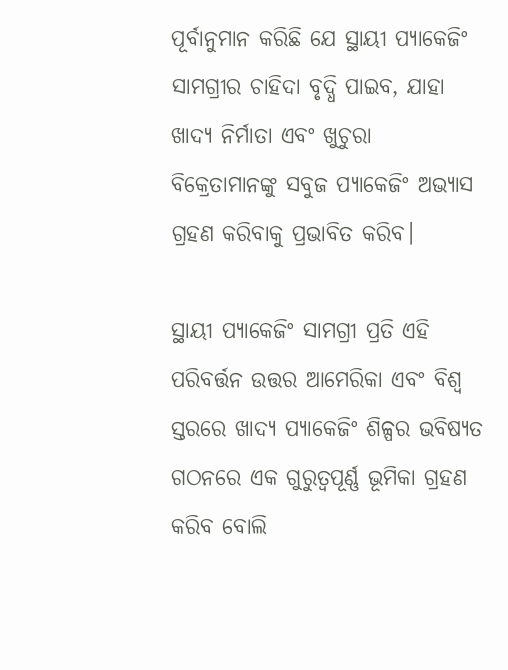ପୂର୍ବାନୁମାନ କରିଛି ଯେ ସ୍ଥାୟୀ ପ୍ୟାକେଜିଂ ସାମଗ୍ରୀର ଚାହିଦା ବୃଦ୍ଧି ପାଇବ, ଯାହା ଖାଦ୍ୟ ନିର୍ମାତା ଏବଂ ଖୁଚୁରା ବିକ୍ରେତାମାନଙ୍କୁ ସବୁଜ ପ୍ୟାକେଜିଂ ଅଭ୍ୟାସ ଗ୍ରହଣ କରିବାକୁ ପ୍ରଭାବିତ କରିବ।

ସ୍ଥାୟୀ ପ୍ୟାକେଜିଂ ସାମଗ୍ରୀ ପ୍ରତି ଏହି ପରିବର୍ତ୍ତନ ଉତ୍ତର ଆମେରିକା ଏବଂ ବିଶ୍ୱ ସ୍ତରରେ ଖାଦ୍ୟ ପ୍ୟାକେଜିଂ ଶିଳ୍ପର ଭବିଷ୍ୟତ ଗଠନରେ ଏକ ଗୁରୁତ୍ୱପୂର୍ଣ୍ଣ ଭୂମିକା ଗ୍ରହଣ କରିବ ବୋଲି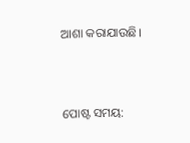ଆଶା କରାଯାଉଛି।


ପୋଷ୍ଟ ସମୟ: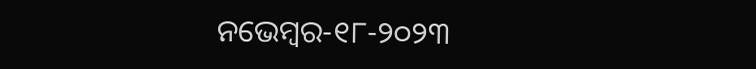ନଭେମ୍ବର-୧୮-୨୦୨୩